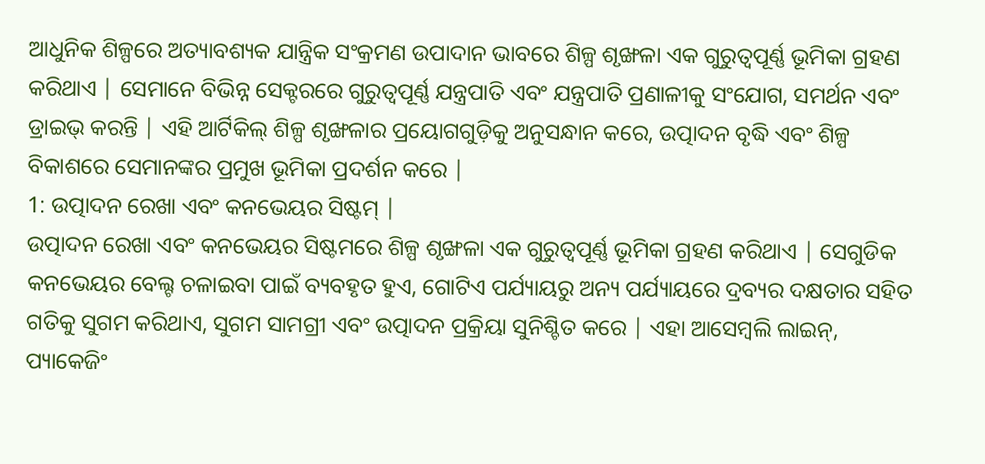ଆଧୁନିକ ଶିଳ୍ପରେ ଅତ୍ୟାବଶ୍ୟକ ଯାନ୍ତ୍ରିକ ସଂକ୍ରମଣ ଉପାଦାନ ଭାବରେ ଶିଳ୍ପ ଶୃଙ୍ଖଳା ଏକ ଗୁରୁତ୍ୱପୂର୍ଣ୍ଣ ଭୂମିକା ଗ୍ରହଣ କରିଥାଏ | ସେମାନେ ବିଭିନ୍ନ ସେକ୍ଟରରେ ଗୁରୁତ୍ୱପୂର୍ଣ୍ଣ ଯନ୍ତ୍ରପାତି ଏବଂ ଯନ୍ତ୍ରପାତି ପ୍ରଣାଳୀକୁ ସଂଯୋଗ, ସମର୍ଥନ ଏବଂ ଡ୍ରାଇଭ୍ କରନ୍ତି | ଏହି ଆର୍ଟିକିଲ୍ ଶିଳ୍ପ ଶୃଙ୍ଖଳାର ପ୍ରୟୋଗଗୁଡ଼ିକୁ ଅନୁସନ୍ଧାନ କରେ, ଉତ୍ପାଦନ ବୃଦ୍ଧି ଏବଂ ଶିଳ୍ପ ବିକାଶରେ ସେମାନଙ୍କର ପ୍ରମୁଖ ଭୂମିକା ପ୍ରଦର୍ଶନ କରେ |
1: ଉତ୍ପାଦନ ରେଖା ଏବଂ କନଭେୟର ସିଷ୍ଟମ୍ |
ଉତ୍ପାଦନ ରେଖା ଏବଂ କନଭେୟର ସିଷ୍ଟମରେ ଶିଳ୍ପ ଶୃଙ୍ଖଳା ଏକ ଗୁରୁତ୍ୱପୂର୍ଣ୍ଣ ଭୂମିକା ଗ୍ରହଣ କରିଥାଏ | ସେଗୁଡିକ କନଭେୟର ବେଲ୍ଟ ଚଳାଇବା ପାଇଁ ବ୍ୟବହୃତ ହୁଏ, ଗୋଟିଏ ପର୍ଯ୍ୟାୟରୁ ଅନ୍ୟ ପର୍ଯ୍ୟାୟରେ ଦ୍ରବ୍ୟର ଦକ୍ଷତାର ସହିତ ଗତିକୁ ସୁଗମ କରିଥାଏ, ସୁଗମ ସାମଗ୍ରୀ ଏବଂ ଉତ୍ପାଦନ ପ୍ରକ୍ରିୟା ସୁନିଶ୍ଚିତ କରେ | ଏହା ଆସେମ୍ବଲି ଲାଇନ୍, ପ୍ୟାକେଜିଂ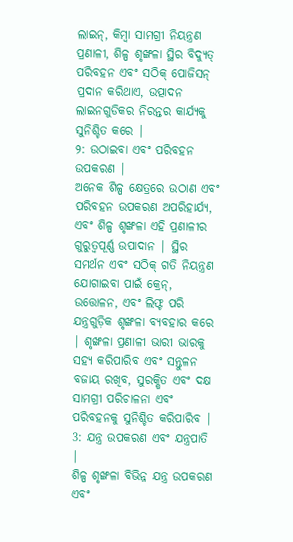ଲାଇନ୍, କିମ୍ବା ସାମଗ୍ରୀ ନିୟନ୍ତ୍ରଣ ପ୍ରଣାଳୀ, ଶିଳ୍ପ ଶୃଙ୍ଖଳା ସ୍ଥିର ବିଦ୍ୟୁତ୍ ପରିବହନ ଏବଂ ସଠିକ୍ ପୋଜିସନ୍ ପ୍ରଦାନ କରିଥାଏ, ଉତ୍ପାଦନ ଲାଇନଗୁଡିକର ନିରନ୍ତର କାର୍ଯ୍ୟକୁ ସୁନିଶ୍ଚିତ କରେ |
୨: ଉଠାଇବା ଏବଂ ପରିବହନ ଉପକରଣ |
ଅନେକ ଶିଳ୍ପ କ୍ଷେତ୍ରରେ ଉଠାଣ ଏବଂ ପରିବହନ ଉପକରଣ ଅପରିହାର୍ଯ୍ୟ, ଏବଂ ଶିଳ୍ପ ଶୃଙ୍ଖଳା ଏହି ପ୍ରଣାଳୀର ଗୁରୁତ୍ୱପୂର୍ଣ୍ଣ ଉପାଦାନ | ସ୍ଥିର ସମର୍ଥନ ଏବଂ ସଠିକ୍ ଗତି ନିୟନ୍ତ୍ରଣ ଯୋଗାଇବା ପାଇଁ କ୍ରେନ୍, ଉତ୍ତୋଳନ, ଏବଂ ଲିଫ୍ଟ ପରି ଯନ୍ତ୍ରଗୁଡ଼ିକ ଶୃଙ୍ଖଳା ବ୍ୟବହାର କରେ | ଶୃଙ୍ଖଳା ପ୍ରଣାଳୀ ଭାରୀ ଭାରକୁ ସହ୍ୟ କରିପାରିବ ଏବଂ ସନ୍ତୁଳନ ବଜାୟ ରଖିବ, ସୁରକ୍ଷିତ ଏବଂ ଦକ୍ଷ ସାମଗ୍ରୀ ପରିଚାଳନା ଏବଂ ପରିବହନକୁ ସୁନିଶ୍ଚିତ କରିପାରିବ |
3: ଯନ୍ତ୍ର ଉପକରଣ ଏବଂ ଯନ୍ତ୍ରପାତି |
ଶିଳ୍ପ ଶୃଙ୍ଖଳା ବିଭିନ୍ନ ଯନ୍ତ୍ର ଉପକରଣ ଏବଂ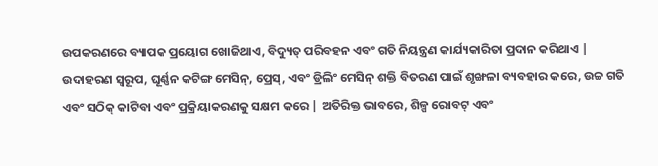ଉପକରଣରେ ବ୍ୟାପକ ପ୍ରୟୋଗ ଖୋଜିଥାଏ, ବିଦ୍ୟୁତ୍ ପରିବହନ ଏବଂ ଗତି ନିୟନ୍ତ୍ରଣ କାର୍ଯ୍ୟକାରିତା ପ୍ରଦାନ କରିଥାଏ | ଉଦାହରଣ ସ୍ୱରୂପ, ଘୂର୍ଣ୍ଣନ କଟିଙ୍ଗ ମେସିନ୍, ପ୍ରେସ୍, ଏବଂ ଡ୍ରିଲିଂ ମେସିନ୍ ଶକ୍ତି ବିତରଣ ପାଇଁ ଶୃଙ୍ଖଳା ବ୍ୟବହାର କରେ, ଉଚ୍ଚ ଗତି ଏବଂ ସଠିକ୍ କାଟିବା ଏବଂ ପ୍ରକ୍ରିୟାକରଣକୁ ସକ୍ଷମ କରେ | ଅତିରିକ୍ତ ଭାବରେ, ଶିଳ୍ପ ରୋବଟ୍ ଏବଂ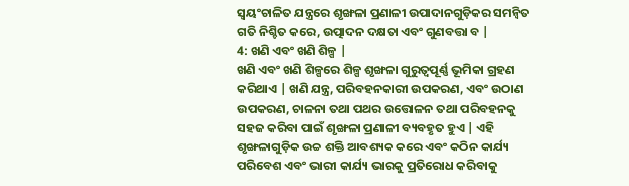ସ୍ୱୟଂଚାଳିତ ଯନ୍ତ୍ରରେ ଶୃଙ୍ଖଳା ପ୍ରଣାଳୀ ଉପାଦାନଗୁଡ଼ିକର ସମନ୍ୱିତ ଗତି ନିଶ୍ଚିତ କରେ, ଉତ୍ପାଦନ ଦକ୍ଷତା ଏବଂ ଗୁଣବତ୍ତା ବ |
4: ଖଣି ଏବଂ ଖଣି ଶିଳ୍ପ |
ଖଣି ଏବଂ ଖଣି ଶିଳ୍ପରେ ଶିଳ୍ପ ଶୃଙ୍ଖଳା ଗୁରୁତ୍ୱପୂର୍ଣ୍ଣ ଭୂମିକା ଗ୍ରହଣ କରିଥାଏ | ଖଣି ଯନ୍ତ୍ର, ପରିବହନକାରୀ ଉପକରଣ, ଏବଂ ଉଠାଣ ଉପକରଣ, ଚାଳନା ତଥା ପଥର ଉତ୍ତୋଳନ ତଥା ପରିବହନକୁ ସହଜ କରିବା ପାଇଁ ଶୃଙ୍ଖଳା ପ୍ରଣାଳୀ ବ୍ୟବହୃତ ହୁଏ | ଏହି ଶୃଙ୍ଖଳାଗୁଡ଼ିକ ଉଚ୍ଚ ଶକ୍ତି ଆବଶ୍ୟକ କରେ ଏବଂ କଠିନ କାର୍ଯ୍ୟ ପରିବେଶ ଏବଂ ଭାରୀ କାର୍ଯ୍ୟ ଭାରକୁ ପ୍ରତିରୋଧ କରିବାକୁ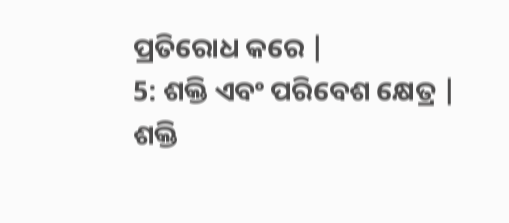ପ୍ରତିରୋଧ କରେ |
5: ଶକ୍ତି ଏବଂ ପରିବେଶ କ୍ଷେତ୍ର |
ଶକ୍ତି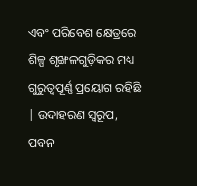ଏବଂ ପରିବେଶ କ୍ଷେତ୍ରରେ ଶିଳ୍ପ ଶୃଙ୍ଖଳଗୁଡ଼ିକର ମଧ୍ୟ ଗୁରୁତ୍ୱପୂର୍ଣ୍ଣ ପ୍ରୟୋଗ ରହିଛି | ଉଦାହରଣ ସ୍ୱରୂପ, ପବନ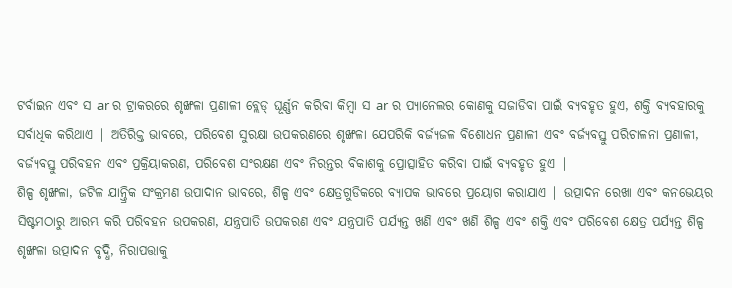ଟର୍ବାଇନ ଏବଂ ସ ar ର ଟ୍ରାକରରେ ଶୃଙ୍ଖଳା ପ୍ରଣାଳୀ ବ୍ଲେଡ୍ ଘୂର୍ଣ୍ଣନ କରିବା କିମ୍ବା ସ ar ର ପ୍ୟାନେଲର କୋଣକୁ ସଜାଡିବା ପାଇଁ ବ୍ୟବହୃତ ହୁଏ, ଶକ୍ତି ବ୍ୟବହାରକୁ ସର୍ବାଧିକ କରିଥାଏ | ଅତିରିକ୍ତ ଭାବରେ, ପରିବେଶ ସୁରକ୍ଷା ଉପକରଣରେ ଶୃଙ୍ଖଳା ଯେପରିକି ବର୍ଜ୍ୟଜଳ ବିଶୋଧନ ପ୍ରଣାଳୀ ଏବଂ ବର୍ଜ୍ୟବସ୍ତୁ ପରିଚାଳନା ପ୍ରଣାଳୀ, ବର୍ଜ୍ୟବସ୍ତୁ ପରିବହନ ଏବଂ ପ୍ରକ୍ରିୟାକରଣ, ପରିବେଶ ସଂରକ୍ଷଣ ଏବଂ ନିରନ୍ତର ବିକାଶକୁ ପ୍ରୋତ୍ସାହିତ କରିବା ପାଇଁ ବ୍ୟବହୃତ ହୁଏ |
ଶିଳ୍ପ ଶୃଙ୍ଖଳା, ଜଟିଳ ଯାନ୍ତ୍ରିକ ସଂକ୍ରମଣ ଉପାଦାନ ଭାବରେ, ଶିଳ୍ପ ଏବଂ କ୍ଷେତ୍ରଗୁଡିକରେ ବ୍ୟାପକ ଭାବରେ ପ୍ରୟୋଗ କରାଯାଏ | ଉତ୍ପାଦନ ରେଖା ଏବଂ କନଭେୟର ସିଷ୍ଟମଠାରୁ ଆରମ୍ଭ କରି ପରିବହନ ଉପକରଣ, ଯନ୍ତ୍ରପାତି ଉପକରଣ ଏବଂ ଯନ୍ତ୍ରପାତି ପର୍ଯ୍ୟନ୍ତ ଖଣି ଏବଂ ଖଣି ଶିଳ୍ପ ଏବଂ ଶକ୍ତି ଏବଂ ପରିବେଶ କ୍ଷେତ୍ର ପର୍ଯ୍ୟନ୍ତ ଶିଳ୍ପ ଶୃଙ୍ଖଳା ଉତ୍ପାଦନ ବୃଦ୍ଧି, ନିରାପତ୍ତାକୁ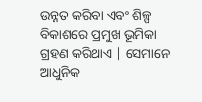ଉନ୍ନତ କରିବା ଏବଂ ଶିଳ୍ପ ବିକାଶରେ ପ୍ରମୁଖ ଭୂମିକା ଗ୍ରହଣ କରିଥାଏ | ସେମାନେ ଆଧୁନିକ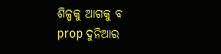ଶିଳ୍ପକୁ ଆଗକୁ ବ prop ଦୁନିଆର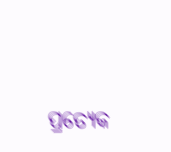ପ୍ରତ୍ୟେକ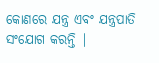କୋଣରେ ଯନ୍ତ୍ର ଏବଂ ଯନ୍ତ୍ରପାତି ସଂଯୋଗ କରନ୍ତି |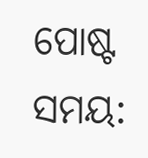ପୋଷ୍ଟ ସମୟ: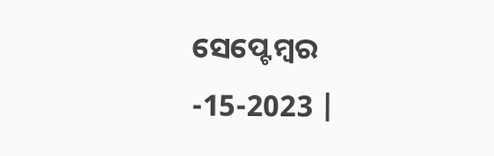ସେପ୍ଟେମ୍ବର -15-2023 |